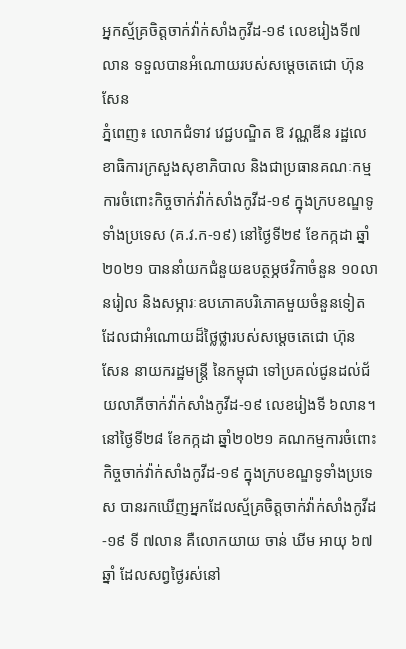អ្នកស្ម័គ្រចិត្តចាក់វ៉ាក់សាំងកូវីដ-១៩ លេខរៀងទី៧លាន ទទួលបានអំណោយរបស់សម្តេចតេជោ ហ៊ុន សែន
ភ្នំពេញ៖ លោកជំទាវ វេជ្ជបណ្ឌិត ឱ វណ្ណឌីន រដ្ឋលេខាធិការក្រសួងសុខាភិបាល និងជាប្រធានគណៈកម្មការចំពោះកិច្ចចាក់វ៉ាក់សាំងកូវីដ-១៩ ក្នុងក្របខណ្ឌទូទាំងប្រទេស (គ.វ.ក-១៩) នៅថ្ងៃទី២៩ ខែកក្កដា ឆ្នាំ២០២១ បាននាំយកជំនួយឧបត្ថម្ភថវិកាចំនួន ១០លានរៀល និងសម្ភារៈឧបភោគបរិភោគមួយចំនួនទៀត ដែលជាអំណោយដ៏ថ្លៃថ្លារបស់សម្តេចតេជោ ហ៊ុន សែន នាយករដ្ឋមន្ត្រី នៃកម្ពុជា ទៅប្រគល់ជូនដល់ជ័យលាភីចាក់វ៉ាក់សាំងកូវីដ-១៩ លេខរៀងទី ៦លាន។
នៅថ្ងៃទី២៨ ខែកក្កដា ឆ្នាំ២០២១ គណកម្មការចំពោះកិច្ចចាក់វ៉ាក់សាំងកូវីដ-១៩ ក្នុងក្របខណ្ឌទូទាំងប្រទេស បានរកឃើញអ្នកដែលស្ម័គ្រចិត្តចាក់វ៉ាក់សាំងកូវីដ-១៩ ទី ៧លាន គឺលោកយាយ ចាន់ ឃីម អាយុ ៦៧ ឆ្នាំ ដែលសព្វថ្ងៃរស់នៅ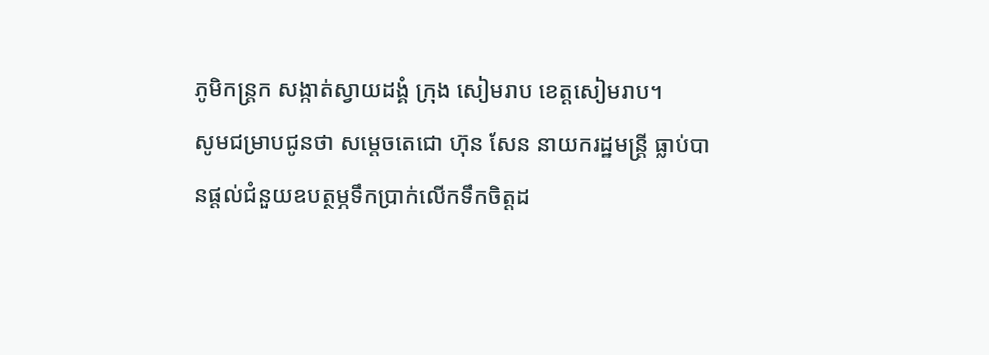ភូមិកន្រ្តក សង្កាត់ស្វាយដង្គំ ក្រុង សៀមរាប ខេត្តសៀមរាប។
សូមជម្រាបជូនថា សម្ដេចតេជោ ហ៊ុន សែន នាយករដ្ឋមន្ត្រី ធ្លាប់បានផ្ដល់ជំនួយឧបត្ថម្ភទឹកប្រាក់លើកទឹកចិត្តដ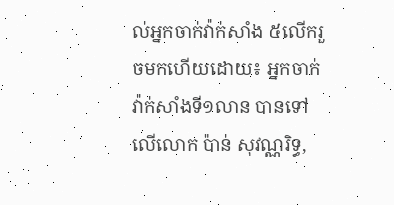ល់អ្នកចាក់វ៉ាក់សាំង ៥លើករួចមកហើយដោយ៖ អ្នកចាក់វ៉ាក់សាំងទី១លាន បានទៅលើលោក ប៉ាន់ សុវណ្ណរិទ្ធ,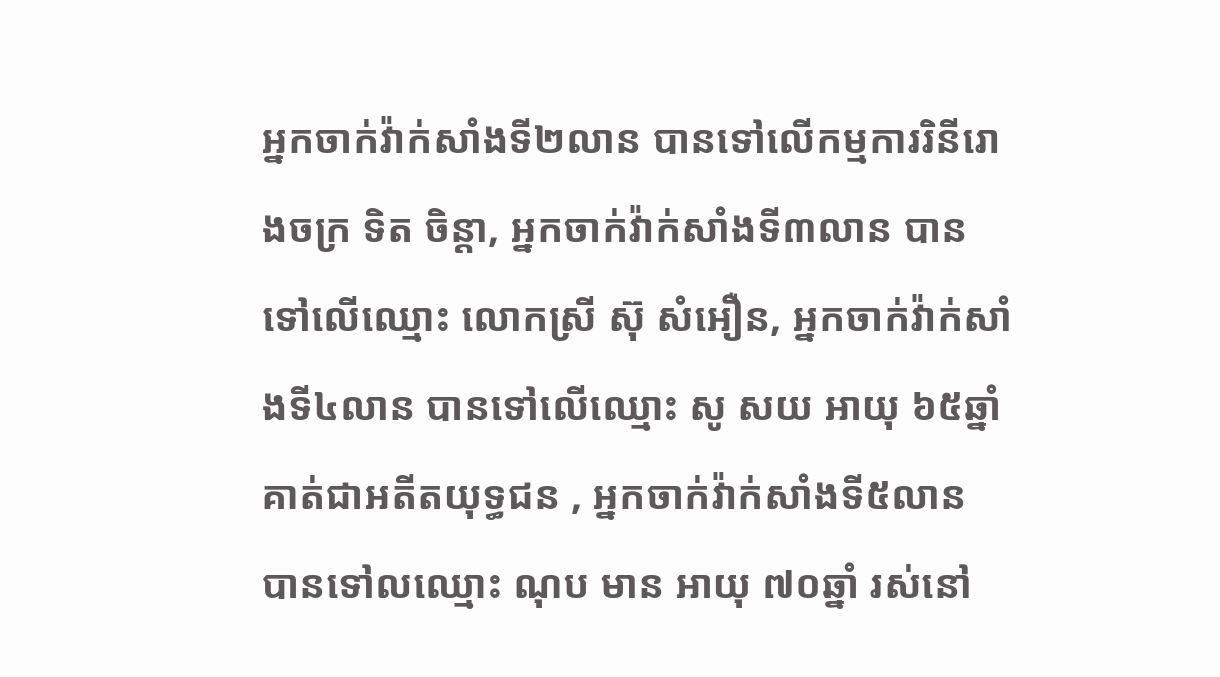អ្នកចាក់វ៉ាក់សាំងទី២លាន បានទៅលើកម្មការរិនីរោងចក្រ ទិត ចិន្តា, អ្នកចាក់វ៉ាក់សាំងទី៣លាន បានទៅលើឈ្មោះ លោកស្រី ស៊ុ សំអឿន, អ្នកចាក់វ៉ាក់សាំងទី៤លាន បានទៅលើឈ្មោះ សូ សយ អាយុ ៦៥ឆ្នាំ គាត់ជាអតីតយុទ្ធជន , អ្នកចាក់វ៉ាក់សាំងទី៥លាន បានទៅលឈ្មោះ ណុប មាន អាយុ ៧០ឆ្នាំ រស់នៅ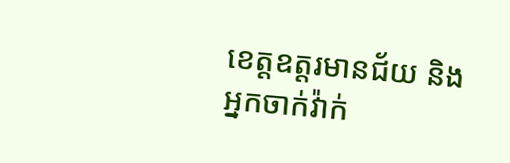ខេត្តឧត្តរមានជ័យ និងអ្នកចាក់វ៉ាក់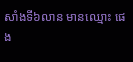សាំងទី៦លាន មានឈ្មោះ ផេង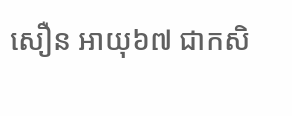សឿន អាយុ៦៧ ជាកសិ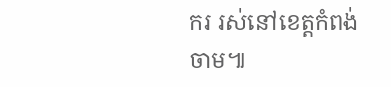ករ រស់នៅខេត្តកំពង់ចាម៕